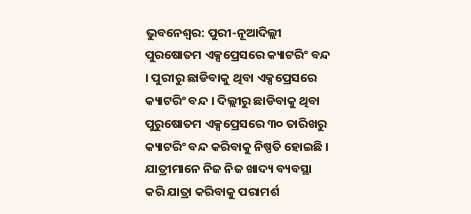ଭୁବନେଶ୍ୱର: ପୁରୀ-ନୂଆଦିଲ୍ଲୀ ପୁରଷୋତମ ଏକ୍ସପ୍ରେସରେ କ୍ୟାଟରିଂ ବନ୍ଦ । ପୁରୀରୁ ଛାଡିବାକୁ ଥିବା ଏକ୍ସପ୍ରେସରେ କ୍ୟାଟରିଂ ବନ୍ଦ । ଦିଲ୍ଲୀରୁ ଛାଡିବାକୁ ଥିବା ପୁରୁଷୋତମ ଏକ୍ସପ୍ରେସରେ ୩୦ ତାରିଖରୁ କ୍ୟାଟରିଂ ବନ୍ଦ କରିବାକୁ ନିଷ୍ପତି ହୋଇଛି । ଯାତ୍ରୀମାନେ ନିଜ ନିଜ ଖାଦ୍ୟ ବ୍ୟବସ୍ଥା କରି ଯାତ୍ରା କରିବାକୁ ପରାମର୍ଶ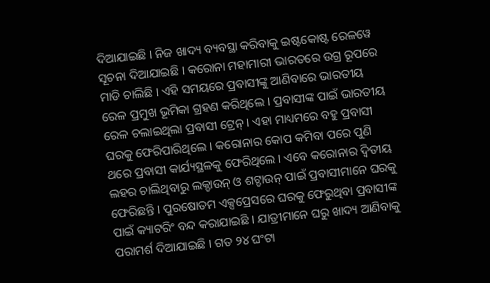ଦିଆଯାଇଛି । ନିଜ ଖାଦ୍ୟ ବ୍ୟବସ୍ଥା କରିବାକୁ ଇଷ୍ଟକୋଷ୍ଟ ରେଳୱେ ସୂଚନା ଦିଆଯାଇଛି । କରୋନା ମହାମାରୀ ଭାରତରେ ଉଗ୍ର ରୂପରେ ମାଡି ଚାଲିଛି । ଏହି ସମୟରେ ପ୍ରବାସୀଙ୍କୁ ଆଣିବାରେ ଭାରତୀୟ ରେଳ ପ୍ରମୁଖ ଭୂମିକା ଗ୍ରହଣ କରିଥିଲେ । ପ୍ରବାସୀଙ୍କ ପାଇଁ ଭାରତୀୟ ରେଳ ଚଲାଇଥିଲା ପ୍ରବାସୀ ଟ୍ରେନ୍ । ଏହା ମାଧ୍ୟମରେ ବହୁ ପ୍ରବାସୀ ଘରକୁ ଫେରିପାରିଥିଲେ । କରୋନାର କୋପ କମିବା ପରେ ପୁଣି ଥରେ ପ୍ରବାସୀ କାର୍ଯ୍ୟସ୍ଥଳକୁ ଫେରିଥିଲେ । ଏବେ କରୋନାର ଦ୍ୱିତୀୟ ଲହର ଚାଲିଥିବାରୁ ଲକ୍ଡାଉନ୍ ଓ ଶଟ୍ଡାଉନ୍ ପାଇଁ ପ୍ରବାସୀମାନେ ଘରକୁ ଫେରିଛନ୍ତି । ପୁରଷୋତମ ଏକ୍ସପ୍ରେସରେ ଘରକୁ ଫେରୁଥିବା ପ୍ରବାସୀଙ୍କ ପାଇଁ କ୍ୟାଟରିଂ ବନ୍ଦ କରାଯାଇଛି । ଯାତ୍ରୀମାନେ ଘରୁ ଖାଦ୍ୟ ଆଣିବାକୁ ପରାମର୍ଶ ଦିଆଯାଇଛି । ଗତ ୨୪ ଘଂଟା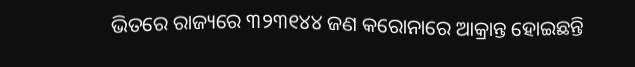ଭିତରେ ରାଜ୍ୟରେ ୩୨୩୧୪୪ ଜଣ କରୋନାରେ ଆକ୍ରାନ୍ତ ହୋଇଛନ୍ତି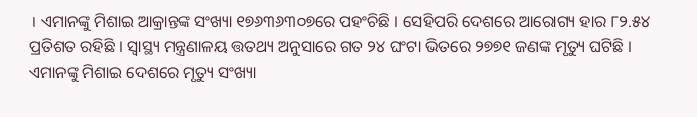। ଏମାନଙ୍କୁ ମିଶାଇ ଆକ୍ରାନ୍ତଙ୍କ ସଂଖ୍ୟା ୧୭୬୩୬୩୦୭ରେ ପହଂଚିଛି । ସେହିପରି ଦେଶରେ ଆରୋଗ୍ୟ ହାର ୮୨.୫୪ ପ୍ରତିଶତ ରହିଛି । ସ୍ୱାସ୍ଥ୍ୟ ମନ୍ତ୍ରଣାଳୟ ତ୍ତତଥ୍ୟ ଅନୁସାରେ ଗତ ୨୪ ଘଂଟା ଭିତରେ ୨୭୭୧ ଜଣଙ୍କ ମୃତ୍ୟୁ ଘଟିଛି । ଏମାନଙ୍କୁ ମିଶାଇ ଦେଶରେ ମୃତ୍ୟୁ ସଂଖ୍ୟା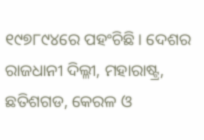୧୯୭୮୯୪ରେ ପହଂଚିଛି । ଦେଶର ରାଜଧାନୀ ଦିଲ୍ଳୀ, ମହାରାଷ୍ଟ୍ର, ଛତିଶଗଡ, କେରଳ ଓ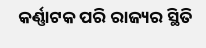କର୍ଣ୍ଣାଟକ ପରି ରାଜ୍ୟର ସ୍ଥିତି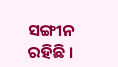ସଙ୍ଗୀନ ରହିଛି ।